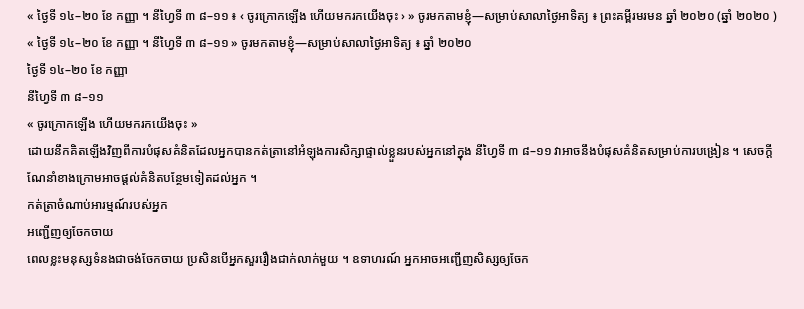« ថ្ងៃទី ១៤–២០ ខែ កញ្ញា ។ នីហ្វៃទី ៣ ៨–១១ ៖ ‹ ចូរក្រោកឡើង ហើយមករកយើងចុះ › » ចូរមកតាមខ្ញុំ—សម្រាប់សាលាថ្ងៃអាទិត្យ ៖ ព្រះគម្ពីរមរមន ឆ្នាំ ២០២០ (ឆ្នាំ ២០២០ )
« ថ្ងៃទី ១៤–២០ ខែ កញ្ញា ។ នីហ្វៃទី ៣ ៨–១១ » ចូរមកតាមខ្ញុំ—សម្រាប់សាលាថ្ងៃអាទិត្យ ៖ ឆ្នាំ ២០២០
ថ្ងៃទី ១៤–២០ ខែ កញ្ញា
នីហ្វៃទី ៣ ៨–១១
« ចូរក្រោកឡើង ហើយមករកយើងចុះ »
ដោយនឹកគិតឡើងវិញពីការបំផុសគំនិតដែលអ្នកបានកត់ត្រានៅអំឡុងការសិក្សាផ្ទាល់ខ្លួនរបស់អ្នកនៅក្នុង នីហ្វៃទី ៣ ៨–១១ វាអាចនឹងបំផុសគំនិតសម្រាប់ការបង្រៀន ។ សេចក្ដីណែនាំខាងក្រោមអាចផ្ដល់គំនិតបន្ថែមទៀតដល់អ្នក ។
កត់ត្រាចំណាប់អារម្មណ៍របស់អ្នក
អញ្ជើញឲ្យចែកចាយ
ពេលខ្លះមនុស្សទំនងជាចង់ចែកចាយ ប្រសិនបើអ្នកសួររឿងជាក់លាក់មួយ ។ ឧទាហរណ៍ អ្នកអាចអញ្ជើញសិស្សឲ្យចែក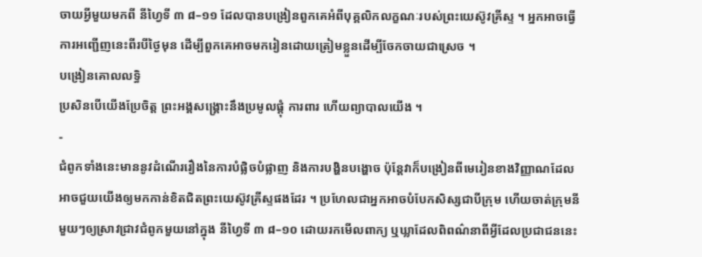ចាយអ្វីមួយមកពី នីហ្វៃទី ៣ ៨–១១ ដែលបានបង្រៀនពួកគេអំពីបុគ្គលិកលក្ខណៈរបស់ព្រះយេស៊ូវគ្រីស្ទ ។ អ្នកអាចធ្វើការអញ្ជើញនេះពីរបីថ្ងៃមុន ដើម្បីពួកគេអាចមករៀនដោយត្រៀមខ្លួនដើម្បីចែកចាយជាស្រេច ។
បង្រៀនគោលលទ្ធិ
ប្រសិនបើយើងប្រែចិត្ត ព្រះអង្គសង្គ្រោះនឹងប្រមូលផ្ដុំ ការពារ ហើយព្យាបាលយើង ។
-
ជំពូកទាំងនេះមាននូវដំណើររឿងនៃការបំផ្លិចបំផ្លាញ និងការបង្ហិនបង្ហោច ប៉ុន្តែវាក៏បង្រៀនពីមេរៀនខាងវិញ្ញាណដែលអាចជួយយើងឲ្យមកកាន់ខិតជិតព្រះយេស៊ូវគ្រីស្ទផងដែរ ។ ប្រហែលជាអ្នកអាចបំបែកសិស្សជាបីក្រុម ហើយចាត់ក្រុមនីមួយៗឲ្យស្រាវជ្រាវជំពូកមួយនៅក្នុង នីហ្វៃទី ៣ ៨–១០ ដោយរកមើលពាក្យ ឬឃ្លាដែលពិពណ៌នាពីអ្វីដែលប្រជាជននេះ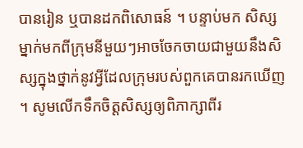បានរៀន ឬបានដកពិសោធន៍ ។ បន្ទាប់មក សិស្សម្នាក់មកពីក្រុមនីមួយៗអាចចែកចាយជាមួយនឹងសិស្សក្នុងថ្នាក់នូវអ្វីដែលក្រុមរបស់ពួកគេបានរកឃើញ ។ សូមលើកទឹកចិត្តសិស្សឲ្យពិភាក្សាពីរ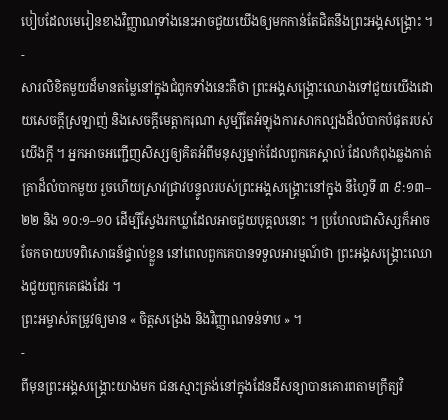បៀបដែលមេរៀនខាងវិញ្ញាណទាំងនេះអាចជួយយើងឲ្យមកកាន់តែជិតនឹងព្រះអង្គសង្គ្រោះ ។
-
សារលិខិតមួយដ៏មានតម្លៃនៅក្នុងជំពូកទាំងនេះគឺថា ព្រះអង្គសង្គ្រោះឈោងទៅជួយយើងដោយសេចក្ដីស្រឡាញ់ និងសេចក្ដីមេត្តាករុណា សូម្បីតែអំឡុងការសាកល្បងដ៏លំបាកបំផុតរបស់យើងក្ដី ។ អ្នកអាចអញ្ជើញសិស្សឲ្យគិតអំពីមនុស្សម្នាក់ដែលពួកគេស្គាល់ ដែលកំពុងឆ្លងកាត់គ្រាដ៏លំបាកមួយ រួចហើយស្រាវជ្រាវបន្ទូលរបស់ព្រះអង្គសង្គ្រោះនៅក្នុង នីហ្វៃទី ៣ ៩:១៣–២២ និង ១០:១–១០ ដើម្បីស្វែងរកឃ្លាដែលអាចជួយបុគ្គលនោះ ។ ប្រហែលជាសិស្សក៏អាចចែកចាយបទពិសោធន៍ផ្ទាល់ខ្លួន នៅពេលពួកគេបានទទួលអារម្មណ៍ថា ព្រះអង្គសង្គ្រោះឈោងជួយពួកគេផងដែរ ។
ព្រះអម្ចាស់តម្រូវឲ្យមាន « ចិត្តសង្រេង និងវិញ្ញាណទន់ទាប » ។
-
ពីមុនព្រះអង្គសង្គ្រោះយាងមក ជនស្មោះត្រង់នៅក្នុងដែនដីសន្យាបានគោរពតាមក្រឹត្យវិ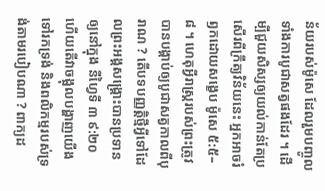ន័យរបស់ម៉ូសេ ដែលរួមបញ្ចូលទាំងការបូជាសត្វផងដែរ ។ ដើម្បីជួយសិស្សឲ្យយល់កាន់តែប្រសើរពីក្រឹត្យវិន័យនេះ អ្នកអាចរំឭកដោយសង្ខេប ម៉ូសេ ៥:៥–៨ ។ ហេតុអ្វីរាស្ត្ររបស់ព្រះត្រូវបានបង្គាប់ឲ្យបូជាសត្វកាលពីបុរាណ ? តើបទបញ្ញត្តិថ្មីអ្វីទៅដែលព្រះអង្គសង្គ្រោះបានប្រទានឲ្យនៅក្នុង នីហ្វៃទី ៣ ៩:២០ ហើយតើវាចង្អុលបង្ហាញយើងទៅរកទ្រង់ និងពលិកម្មរបស់ទ្រង់តាមរបៀបណា ? ពាក្យដ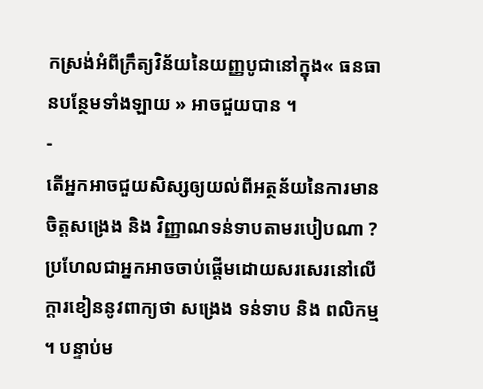កស្រង់អំពីក្រឹត្យវិន័យនៃយញ្ញបូជានៅក្នុង« ធនធានបន្ថែមទាំងឡាយ » អាចជួយបាន ។
-
តើអ្នកអាចជួយសិស្សឲ្យយល់ពីអត្ថន័យនៃការមានចិត្តសង្រេង និង វិញ្ញាណទន់ទាបតាមរបៀបណា ? ប្រហែលជាអ្នកអាចចាប់ផ្ដើមដោយសរសេរនៅលើក្ដារខៀននូវពាក្យថា សង្រេង ទន់ទាប និង ពលិកម្ម ។ បន្ទាប់ម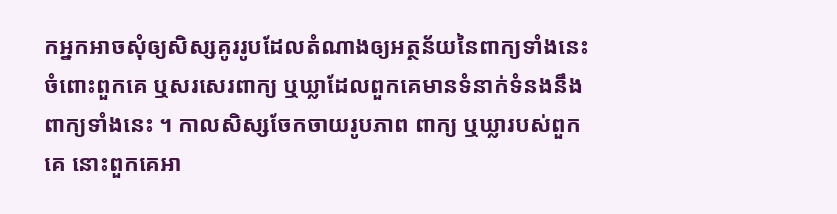កអ្នកអាចសុំឲ្យសិស្សគូររូបដែលតំណាងឲ្យអត្ថន័យនៃពាក្យទាំងនេះចំពោះពួកគេ ឬសរសេរពាក្យ ឬឃ្លាដែលពួកគេមានទំនាក់ទំនងនឹងពាក្យទាំងនេះ ។ កាលសិស្សចែកចាយរូបភាព ពាក្យ ឬឃ្លារបស់ពួកគេ នោះពួកគេអា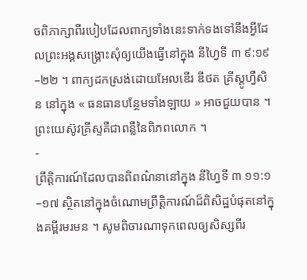ចពិភាក្សាពីរបៀបដែលពាក្យទាំងនេះទាក់ទងទៅនឹងអ្វីដែលព្រះអង្គសង្គ្រោះសុំឲ្យយើងធ្វើនៅក្នុង នីហ្វៃទី ៣ ៩:១៩–២២ ។ ពាក្យដកស្រង់ដោយអែលឌើរ ឌីថត គ្រីស្តូហ្វឺសិន នៅក្នុង « ធនធានបន្ថែមទាំងឡាយ » អាចជួយបាន ។
ព្រះយេស៊ូវគ្រីស្ទគឺជាពន្លឺនៃពិភពលោក ។
-
ព្រឹត្តិការណ៍ដែលបានពិពណ៌នានៅក្នុង នីហ្វៃទី ៣ ១១:១–១៧ ស្ថិតនៅក្នុងចំណោមព្រឹត្តិការណ៍ដ៏ពិសិដ្ឋបំផុតនៅក្នុងគម្ពីរមរមន ។ សូមពិចារណាទុកពេលឲ្យសិស្សពីរ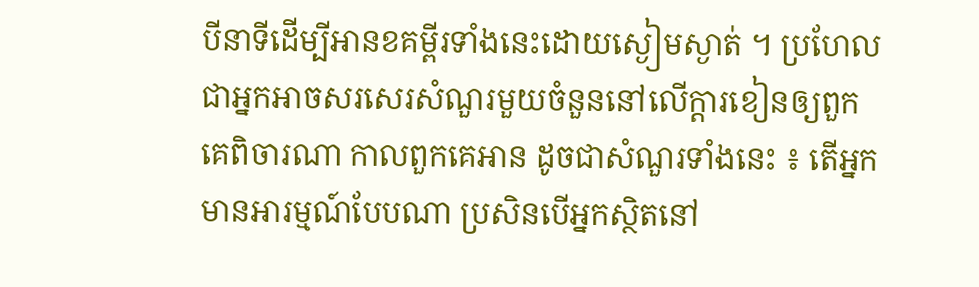បីនាទីដើម្បីអានខគម្ពីរទាំងនេះដោយស្ងៀមស្ងាត់ ។ ប្រហែលជាអ្នកអាចសរសេរសំណួរមួយចំនួននៅលើក្ដារខៀនឲ្យពួកគេពិចារណា កាលពួកគេអាន ដូចជាសំណួរទាំងនេះ ៖ តើអ្នកមានអារម្មណ៍បែបណា ប្រសិនបើអ្នកស្ថិតនៅ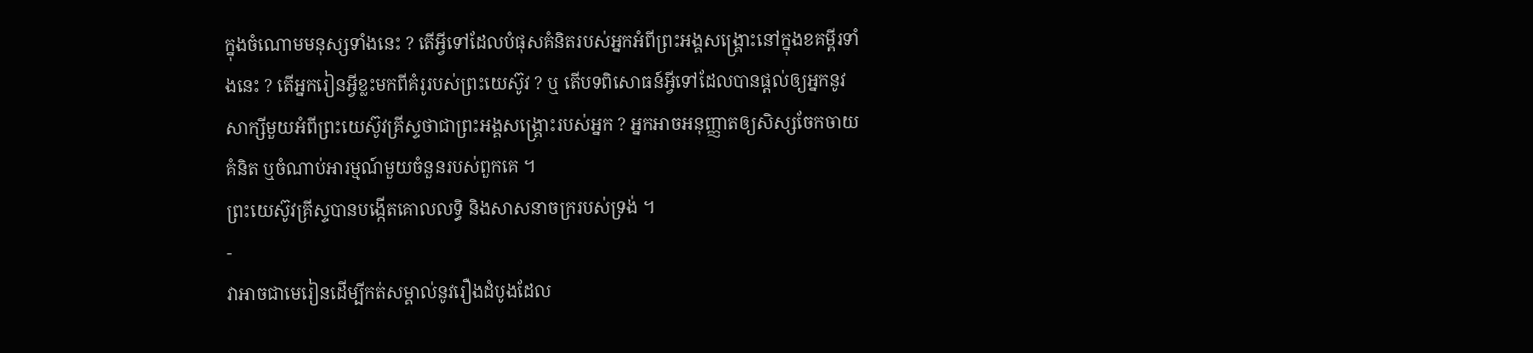ក្នុងចំណោមមនុស្សទាំងនេះ ? តើអ្វីទៅដែលបំផុសគំនិតរបស់អ្នកអំពីព្រះអង្គសង្គ្រោះនៅក្នុងខគម្ពីរទាំងនេះ ? តើអ្នករៀនអ្វីខ្លះមកពីគំរូរបស់ព្រះយេស៊ូវ ? ឬ តើបទពិសោធន៍អ្វីទៅដែលបានផ្ដល់ឲ្យអ្នកនូវសាក្សីមួយអំពីព្រះយេស៊ូវគ្រីស្ទថាជាព្រះអង្គសង្គ្រោះរបស់អ្នក ? អ្នកអាចអនុញ្ញាតឲ្យសិស្សចែកចាយគំនិត ឬចំណាប់អារម្មណ៍មួយចំនួនរបស់ពួកគេ ។
ព្រះយេស៊ូវគ្រីស្ទបានបង្កើតគោលលទ្ធិ និងសាសនាចក្ររបស់ទ្រង់ ។
-
វាអាចជាមេរៀនដើម្បីកត់សម្គាល់នូវរឿងដំបូងដែល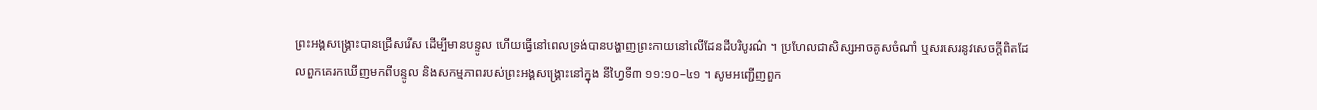ព្រះអង្គសង្រ្គោះបានជ្រើសរើស ដើម្បីមានបន្ទូល ហើយធ្វើនៅពេលទ្រង់បានបង្ហាញព្រះកាយនៅលើដែនដីបរិបូរណ៌ ។ ប្រហែលជាសិស្សអាចគូសចំណាំ ឬសរសេរនូវសេចក្ដីពិតដែលពួកគេរកឃើញមកពីបន្ទូល និងសកម្មភាពរបស់ព្រះអង្គសង្គ្រោះនៅក្នុង នីហ្វៃទី៣ ១១:១០–៤១ ។ សូមអញ្ជើញពួក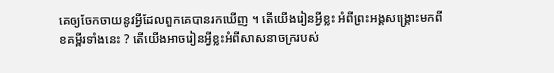គេឲ្យចែកចាយនូវអ្វីដែលពួកគេបានរកឃើញ ។ តើយើងរៀនអ្វីខ្លះ អំពីព្រះអង្គសង្គ្រោះមកពីខគម្ពីរទាំងនេះ ? តើយើងអាចរៀនអ្វីខ្លះអំពីសាសនាចក្ររបស់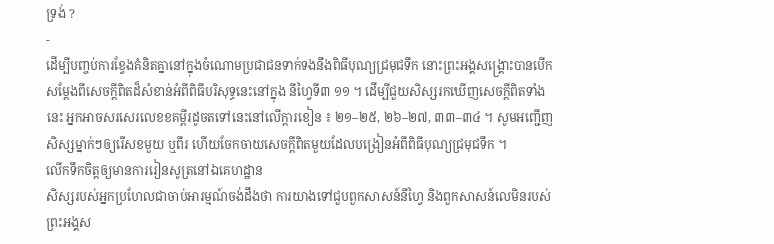ទ្រង់ ?
-
ដើម្បីបញ្ចប់ការខ្វែងគំនិតគ្នានៅក្នុងចំណោមប្រជាជនទាក់ទងនឹងពិធីបុណ្យជ្រមុជទឹក នោះព្រះអង្គសង្គ្រោះបានបើកសម្ដែងពីសេចក្ដីពិតដ៏សំខាន់អំពីពិធីបរិសុទ្ធនេះនៅក្នុង នីហ្វៃទី៣ ១១ ។ ដើម្បីជួយសិស្សរកឃើញសេចក្ដីពិតទាំងនេះ អ្នកអាចសរសេរលេខខគម្ពីរដូចតទៅនេះនៅលើក្ដារខៀន ៖ ២១–២៥, ២៦–២៧, ៣៣–៣៤ ។ សូមអញ្ជើញសិស្សម្នាក់ៗឲ្យរើសខមួយ ឬពីរ ហើយចែកចាយសេចក្ដីពិតមួយដែលបង្រៀនអំពីពិធីបុណ្យជ្រមុជទឹក ។
លើកទឹកចិត្តឲ្យមានការរៀនសូត្រនៅឯគេហដ្ឋាន
សិស្សរបស់អ្នកប្រហែលជាចាប់អារម្មណ៍ចង់ដឹងថា ការយាងទៅជួបពួកសាសន៍នីហ្វៃ និងពួកសាសន៍លេមិនរបស់ព្រះអង្គស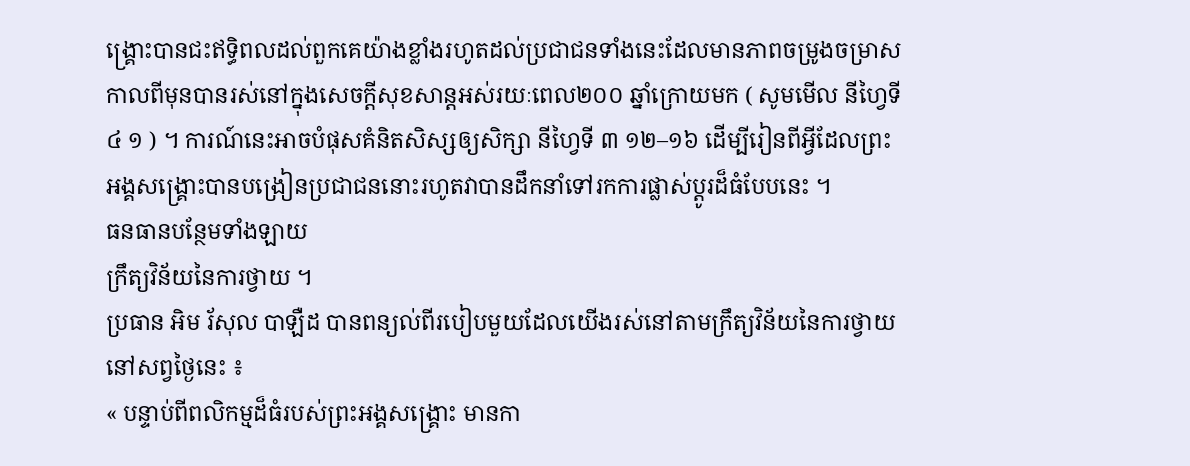ង្គ្រោះបានជះឥទ្ធិពលដល់ពួកគេយ៉ាងខ្លាំងរហូតដល់ប្រជាជនទាំងនេះដែលមានភាពចម្រូងចម្រាសកាលពីមុនបានរស់នៅក្នុងសេចក្ដីសុខសាន្តអស់រយៈពេល២០០ ឆ្នាំក្រោយមក ( សូមមើល នីហ្វៃទី ៤ ១ ) ។ ការណ៍នេះអាចបំផុសគំនិតសិស្សឲ្យសិក្សា នីហ្វៃទី ៣ ១២–១៦ ដើម្បីរៀនពីអ្វីដែលព្រះអង្គសង្គ្រោះបានបង្រៀនប្រជាជននោះរហូតវាបានដឹកនាំទៅរកការផ្លាស់ប្ដូរដ៏ធំបែបនេះ ។
ធនធានបន្ថែមទាំងឡាយ
ក្រឹត្យវិន័យនៃការថ្វាយ ។
ប្រធាន អិម រ័សុល បាឡឺដ បានពន្យល់ពីរបៀបមួយដែលយើងរស់នៅតាមក្រឹត្យវិន័យនៃការថ្វាយនៅសព្វថ្ងៃនេះ ៖
« បន្ទាប់ពីពលិកម្មដ៏ធំរបស់ព្រះអង្គសង្គ្រោះ មានកា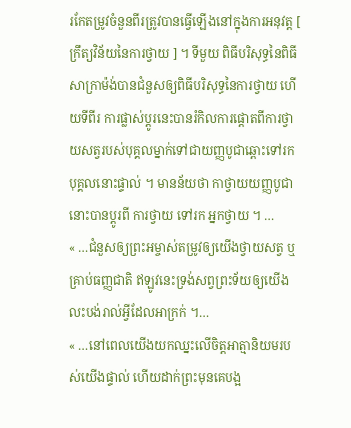រកែតម្រូវចំនួនពីរត្រូវបានធ្វើឡើងនៅក្នុងការអនុវត្ត [ ក្រឹត្យវិន័យនៃការថ្វាយ ] ។ ទីមួយ ពិធីបរិសុទ្ធនៃពិធីសាក្រាម៉ង់បានជំនួសឲ្យពិធីបរិសុទ្ធនៃការថ្វាយ ហើយទីពីរ ការផ្លាស់ប្ដូរនេះបានរំកិលការផ្ដោតពីការថ្វាយសត្វរបស់បុគ្គលម្នាក់ទៅជាយញ្ញបូជាឆ្ពោះទៅរកបុគ្គលនោះផ្ទាល់ ។ មានន័យថា កាថ្វាយយញ្ញបូជានោះបានប្ដូរពី ការថ្វាយ ទៅរក អ្នកថ្វាយ ។ …
« …ជំនួសឲ្យព្រះអម្ចាស់តម្រូវឲ្យយើងថ្វាយសត្វ ឬគ្រាប់ធញ្ញជាតិ ឥឡូវនេះទ្រង់សព្វព្រះទ័យឲ្យយើងលះបង់រាល់អ្វីដែលអាក្រក់ ។…
« …នៅពេលយើងយកឈ្នះលើចិត្តអាត្មានិយមរបស់យើងផ្ទាល់ ហើយដាក់ព្រះមុនគេបង្អ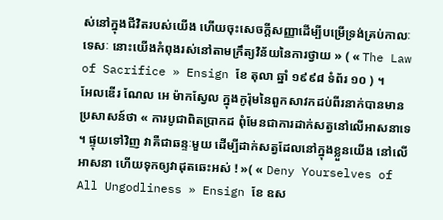ស់នៅក្នុងជីវិតរបស់យើង ហើយចុះសេចក្ដីសញ្ញាដើម្បីបម្រើទ្រង់គ្រប់កាលៈទេសៈ នោះយើងកំពុងរស់នៅតាមក្រឹត្យវិន័យនៃការថ្វាយ » ( « The Law of Sacrifice » Ensign ខែ តុលា ឆ្នាំ ១៩៩៨ ទំព័រ ១០ ) ។
អែលឌើរ ណែល អេ ម៉ាកស្វែល ក្នុងកូរ៉ុមនៃពួកសាវកដប់ពីរនាក់បានមានប្រសាសន៍ថា « ការបូជាពិតប្រាកដ ពុំមែនជាការដាក់សត្វនៅលើអាសនាទេ ។ ផ្ទុយទៅវិញ វាគឺជាឆន្ទៈមួយ ដើម្បីដាក់សត្វដែលនៅក្នុងខ្លួនយើង នៅលើអាសនា ហើយទុកឲ្យវាដុតឆេះអស់ ! »( « Deny Yourselves of All Ungodliness » Ensign ខែ ឧស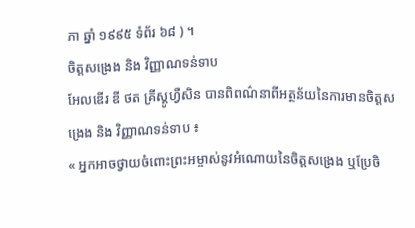ភា ឆ្នាំ ១៩៩៥ ទំព័រ ៦៨ ) ។
ចិត្តសង្រេង និង វិញ្ញាណទន់ទាប
អែលឌើរ ឌី ថត គ្រីស្តូហ្វឺសិន បានពិពណ៌នាពីអត្ថន័យនៃការមានចិត្តសង្រេង និង វិញ្ញាណទន់ទាប ៖
« អ្នកអាចថ្វាយចំពោះព្រះអម្ចាស់នូវអំណោយនៃចិត្តសង្រេង ឬប្រែចិ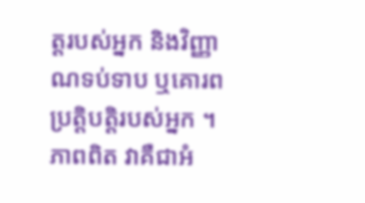ត្តរបស់អ្នក និងវិញ្ញាណទប់ទាប ឬគោរពប្រត្តិបត្តិរបស់អ្នក ។ ភាពពិត វាគឺជាអំ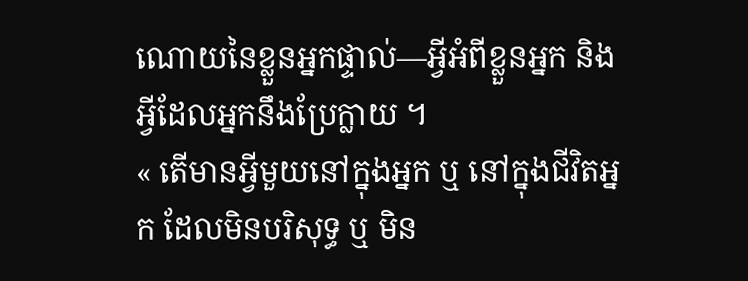ណោយនៃខ្លួនអ្នកផ្ទាល់—អ្វីអំពីខ្លួនអ្នក និង អ្វីដែលអ្នកនឹងប្រែក្លាយ ។
« តើមានអ្វីមួយនៅក្នុងអ្នក ឬ នៅក្នុងជីវិតអ្នក ដែលមិនបរិសុទ្ធ ឬ មិន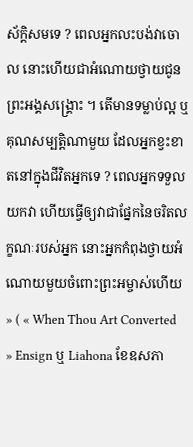ស័ក្ដិសមទេ ? ពេលអ្នកលះបង់វាចោល នោះហើយជាអំណោយថ្វាយជូនព្រះអង្គសង្គ្រោះ ។ តើមានទម្លាប់ល្អ ឬ គុណសម្បត្តិណាមួយ ដែលអ្នកខ្វះខាតនៅក្នុងជីវិតអ្នកទេ ? ពេលអ្នកទទួលយកវា ហើយធ្វើឲ្យវាជាផ្នែកនៃចរិតលក្ខណៈរបស់អ្នក នោះអ្នកកំពុងថ្វាយអំណោយមួយចំពោះព្រះអម្ចាស់ហើយ » ( « When Thou Art Converted » Ensign ឬ Liahona ខែឧសភា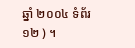ឆ្នាំ ២០០៤ ទំព័រ ១២ ) ។